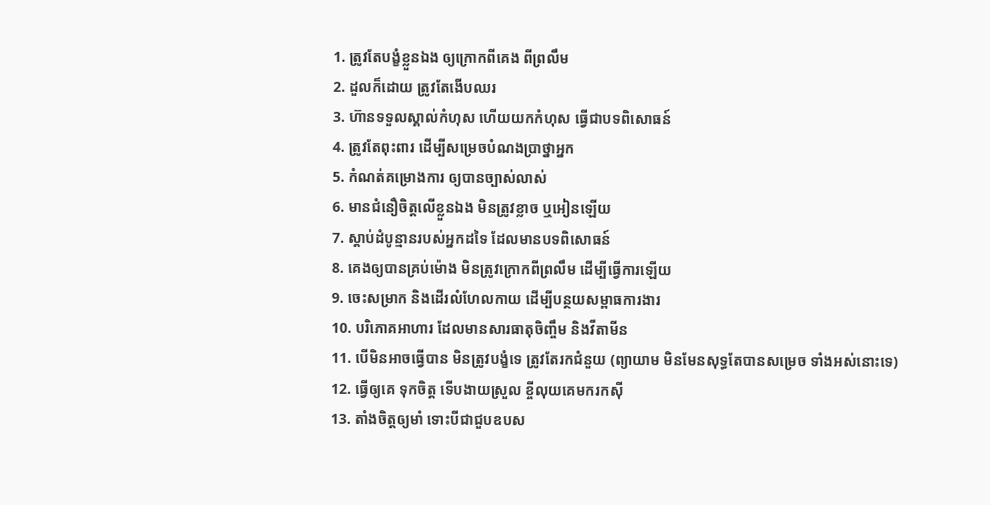1. ត្រូវតែបង្ខំខ្លួនឯង ឲ្យក្រោកពីគេង ពីព្រលឹម
2. ដួលក៏ដោយ ត្រូវតែងើបឈរ
3. ហ៊ានទទួលស្គាល់កំហុស ហើយយកកំហុស ធ្វើជាបទពិសោធន៍
4. ត្រូវតែពុះពារ ដើម្បីសម្រេចបំណងប្រាថ្នាអ្នក
5. កំណត់គម្រោងការ ឲ្យបានច្បាស់លាស់
6. មានជំនឿចិត្តលើខ្លួនឯង មិនត្រូវខ្លាច ឬអៀនឡើយ
7. ស្តាប់ដំបូន្មានរបស់អ្នកដទៃ ដែលមានបទពិសោធន៍
8. គេងឲ្យបានគ្រប់ម៉ោង មិនត្រូវក្រោកពីព្រលឹម ដើម្បីធ្វើការឡើយ
9. ចេះសម្រាក និងដើរលំហែលកាយ ដើម្បីបន្ថយសម្ពាធការងារ
10. បរិភោគអាហារ ដែលមានសារធាតុចិញ្ចឹម និងវីតាមីន
11. បើមិនអាចធ្វើបាន មិនត្រូវបង្ខំទេ ត្រូវតែរកជំនួយ (ព្យាយាម មិនមែនសុទ្ធតែបានសម្រេច ទាំងអស់នោះទេ)
12. ធ្វើឲ្យគេ ទុកចិត្ត ទើបងាយស្រួល ខ្ចីលុយគេមករកស៊ី
13. តាំងចិត្តឲ្យមាំ ទោះបីជាជួបឧបស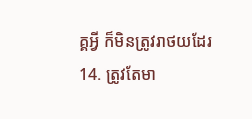គ្គអ្វី ក៏មិនត្រូវរាថយដែរ
14. ត្រូវតែមា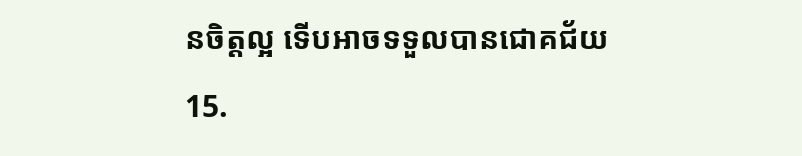នចិត្តល្អ ទើបអាចទទួលបានជោគជ័យ
15.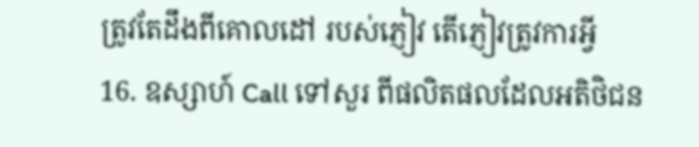ត្រូវតែដឹងពីគោលដៅ របស់ភ្ញៀវ តើភ្ញៀវត្រូវការអ្វី
16. ឧស្សាហ៍ Call ទៅសួរ ពីផលិតផលដែលអតិថិជន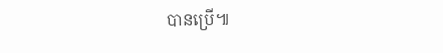បានប្រើ៕